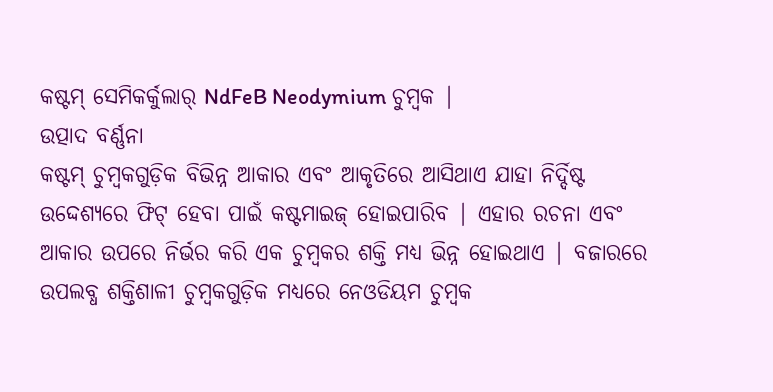କଷ୍ଟମ୍ ସେମିକର୍କୁଲାର୍ NdFeB Neodymium ଚୁମ୍ବକ |
ଉତ୍ପାଦ ବର୍ଣ୍ଣନା
କଷ୍ଟମ୍ ଚୁମ୍ବକଗୁଡ଼ିକ ବିଭିନ୍ନ ଆକାର ଏବଂ ଆକୃତିରେ ଆସିଥାଏ ଯାହା ନିର୍ଦ୍ଦିଷ୍ଟ ଉଦ୍ଦେଶ୍ୟରେ ଫିଟ୍ ହେବା ପାଇଁ କଷ୍ଟମାଇଜ୍ ହୋଇପାରିବ | ଏହାର ରଚନା ଏବଂ ଆକାର ଉପରେ ନିର୍ଭର କରି ଏକ ଚୁମ୍ବକର ଶକ୍ତି ମଧ୍ୟ ଭିନ୍ନ ହୋଇଥାଏ | ବଜାରରେ ଉପଲବ୍ଧ ଶକ୍ତିଶାଳୀ ଚୁମ୍ବକଗୁଡ଼ିକ ମଧ୍ୟରେ ନେଓଡିୟମ ଚୁମ୍ବକ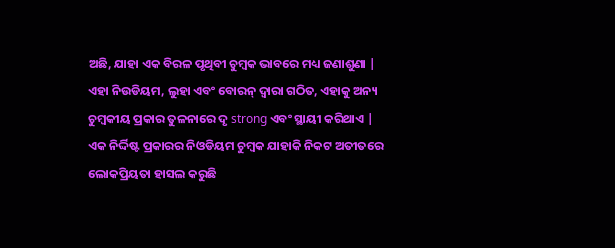ଅଛି, ଯାହା ଏକ ବିରଳ ପୃଥିବୀ ଚୁମ୍ବକ ଭାବରେ ମଧ୍ୟ ଜଣାଶୁଣା | ଏହା ନିଉଡିୟମ, ଲୁହା ଏବଂ ବୋରନ୍ ଦ୍ୱାରା ଗଠିତ, ଏହାକୁ ଅନ୍ୟ ଚୁମ୍ବକୀୟ ପ୍ରକାର ତୁଳନାରେ ଦୃ strong ଏବଂ ସ୍ଥାୟୀ କରିଥାଏ |
ଏକ ନିର୍ଦ୍ଦିଷ୍ଟ ପ୍ରକାରର ନିଓଡିୟମ ଚୁମ୍ବକ ଯାହାକି ନିକଟ ଅତୀତରେ ଲୋକପ୍ରିୟତା ହାସଲ କରୁଛି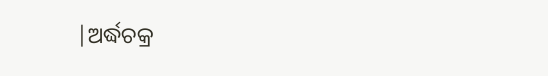|ଅର୍ଦ୍ଧଚକ୍ର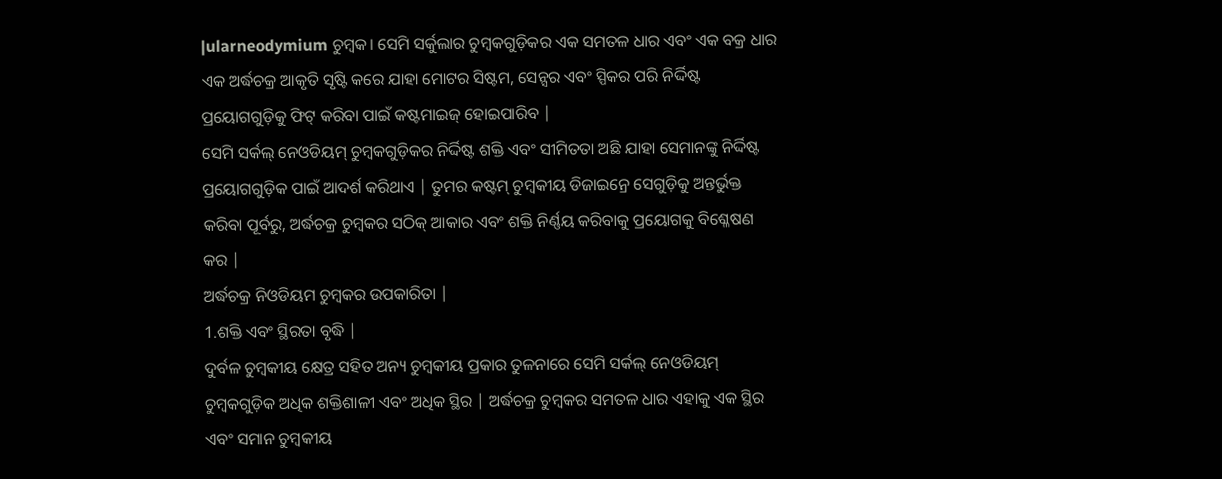|ularneodymium ଚୁମ୍ବକ। ସେମି ସର୍କୁଲାର ଚୁମ୍ବକଗୁଡ଼ିକର ଏକ ସମତଳ ଧାର ଏବଂ ଏକ ବକ୍ର ଧାର ଏକ ଅର୍ଦ୍ଧଚକ୍ର ଆକୃତି ସୃଷ୍ଟି କରେ ଯାହା ମୋଟର ସିଷ୍ଟମ, ସେନ୍ସର ଏବଂ ସ୍ପିକର ପରି ନିର୍ଦ୍ଦିଷ୍ଟ ପ୍ରୟୋଗଗୁଡ଼ିକୁ ଫିଟ୍ କରିବା ପାଇଁ କଷ୍ଟମାଇଜ୍ ହୋଇପାରିବ |
ସେମି ସର୍କଲ୍ ନେଓଡିୟମ୍ ଚୁମ୍ବକଗୁଡ଼ିକର ନିର୍ଦ୍ଦିଷ୍ଟ ଶକ୍ତି ଏବଂ ସୀମିତତା ଅଛି ଯାହା ସେମାନଙ୍କୁ ନିର୍ଦ୍ଦିଷ୍ଟ ପ୍ରୟୋଗଗୁଡ଼ିକ ପାଇଁ ଆଦର୍ଶ କରିଥାଏ | ତୁମର କଷ୍ଟମ୍ ଚୁମ୍ବକୀୟ ଡିଜାଇନ୍ରେ ସେଗୁଡ଼ିକୁ ଅନ୍ତର୍ଭୁକ୍ତ କରିବା ପୂର୍ବରୁ, ଅର୍ଦ୍ଧଚକ୍ର ଚୁମ୍ବକର ସଠିକ୍ ଆକାର ଏବଂ ଶକ୍ତି ନିର୍ଣ୍ଣୟ କରିବାକୁ ପ୍ରୟୋଗକୁ ବିଶ୍ଳେଷଣ କର |
ଅର୍ଦ୍ଧଚକ୍ର ନିଓଡିୟମ ଚୁମ୍ବକର ଉପକାରିତା |
1.ଶକ୍ତି ଏବଂ ସ୍ଥିରତା ବୃଦ୍ଧି |
ଦୁର୍ବଳ ଚୁମ୍ବକୀୟ କ୍ଷେତ୍ର ସହିତ ଅନ୍ୟ ଚୁମ୍ବକୀୟ ପ୍ରକାର ତୁଳନାରେ ସେମି ସର୍କଲ୍ ନେଓଡିୟମ୍ ଚୁମ୍ବକଗୁଡ଼ିକ ଅଧିକ ଶକ୍ତିଶାଳୀ ଏବଂ ଅଧିକ ସ୍ଥିର | ଅର୍ଦ୍ଧଚକ୍ର ଚୁମ୍ବକର ସମତଳ ଧାର ଏହାକୁ ଏକ ସ୍ଥିର ଏବଂ ସମାନ ଚୁମ୍ବକୀୟ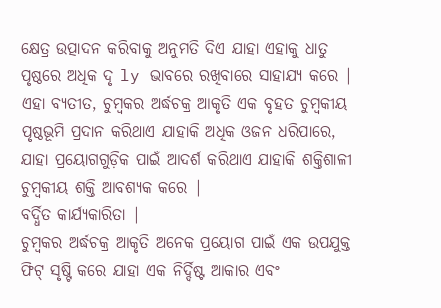କ୍ଷେତ୍ର ଉତ୍ପାଦନ କରିବାକୁ ଅନୁମତି ଦିଏ ଯାହା ଏହାକୁ ଧାତୁ ପୃଷ୍ଠରେ ଅଧିକ ଦୃ ly ଭାବରେ ରଖିବାରେ ସାହାଯ୍ୟ କରେ |
ଏହା ବ୍ୟତୀତ, ଚୁମ୍ବକର ଅର୍ଦ୍ଧଚକ୍ର ଆକୃତି ଏକ ବୃହତ ଚୁମ୍ବକୀୟ ପୃଷ୍ଠଭୂମି ପ୍ରଦାନ କରିଥାଏ ଯାହାକି ଅଧିକ ଓଜନ ଧରିପାରେ, ଯାହା ପ୍ରୟୋଗଗୁଡ଼ିକ ପାଇଁ ଆଦର୍ଶ କରିଥାଏ ଯାହାକି ଶକ୍ତିଶାଳୀ ଚୁମ୍ବକୀୟ ଶକ୍ତି ଆବଶ୍ୟକ କରେ |
ବର୍ଦ୍ଧିତ କାର୍ଯ୍ୟକାରିତା |
ଚୁମ୍ବକର ଅର୍ଦ୍ଧଚକ୍ର ଆକୃତି ଅନେକ ପ୍ରୟୋଗ ପାଇଁ ଏକ ଉପଯୁକ୍ତ ଫିଟ୍ ସୃଷ୍ଟି କରେ ଯାହା ଏକ ନିର୍ଦ୍ଦିଷ୍ଟ ଆକାର ଏବଂ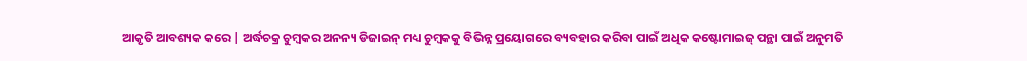ଆକୃତି ଆବଶ୍ୟକ କରେ | ଅର୍ଦ୍ଧଚକ୍ର ଚୁମ୍ବକର ଅନନ୍ୟ ଡିଜାଇନ୍ ମଧ୍ୟ ଚୁମ୍ବକକୁ ବିଭିନ୍ନ ପ୍ରୟୋଗରେ ବ୍ୟବହାର କରିବା ପାଇଁ ଅଧିକ କଷ୍ଟୋମାଇଜ୍ ପନ୍ଥା ପାଇଁ ଅନୁମତି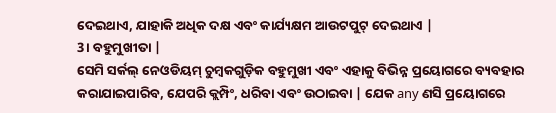ଦେଇଥାଏ, ଯାହାକି ଅଧିକ ଦକ୍ଷ ଏବଂ କାର୍ଯ୍ୟକ୍ଷମ ଆଉଟପୁଟ୍ ଦେଇଥାଏ |
3। ବହୁମୁଖୀତା |
ସେମି ସର୍କଲ୍ ନେଓଡିୟମ୍ ଚୁମ୍ବକଗୁଡ଼ିକ ବହୁମୁଖୀ ଏବଂ ଏହାକୁ ବିଭିନ୍ନ ପ୍ରୟୋଗରେ ବ୍ୟବହାର କରାଯାଇପାରିବ, ଯେପରି କ୍ଲମ୍ପିଂ, ଧରିବା ଏବଂ ଉଠାଇବା | ଯେକ any ଣସି ପ୍ରୟୋଗରେ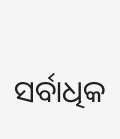ସର୍ବାଧିକ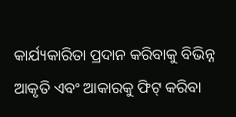କାର୍ଯ୍ୟକାରିତା ପ୍ରଦାନ କରିବାକୁ ବିଭିନ୍ନ ଆକୃତି ଏବଂ ଆକାରକୁ ଫିଟ୍ କରିବା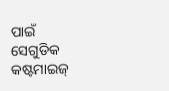ପାଇଁ ସେଗୁଡିକ କଷ୍ଟମାଇଜ୍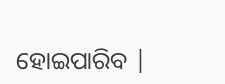ହୋଇପାରିବ |